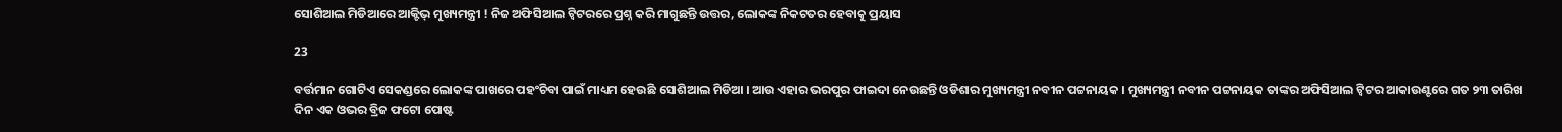ସୋଶିଆଲ ମିଡିଆରେ ଆକ୍ଟିଭ୍ ମୁଖ୍ୟମନ୍ତ୍ରୀ ! ନିଜ ଅଫିସିଆଲ ଟ୍ୱିଟରରେ ପ୍ରଶ୍ନ କରି ମାଗୁଛନ୍ତି ଉତ୍ତର, ଲୋକଙ୍କ ନିକଟତର ହେବାକୁ ପ୍ରୟାସ

23

ବର୍ତ୍ତମାନ ଗୋଟିଏ ସେକଣ୍ଡରେ ଲୋକଙ୍କ ପାଖରେ ପହଂଚିବା ପାଇଁ ମାଧ୍ୟମ ହେଉଛି ସୋଶିଆଲ ମିଡିଆ । ଆଉ ଏହାର ଭରପୁର ଫାଇଦା ନେଉଛନ୍ତି ଓଡିଶାର ମୁଖ୍ୟମନ୍ତ୍ରୀ ନବୀନ ପଟ୍ଟନାୟକ । ମୁଖ୍ୟମନ୍ତ୍ରୀ ନବୀନ ପଟ୍ଟନାୟକ ତାଙ୍କର ଅଫିସିଆଲ ଟ୍ୱିଟର ଆକାଉଣ୍ଟରେ ଗତ ୨୩ ତାରିଖ ଦିନ ଏକ ଓଭର ବ୍ରିଜ ଫଟୋ ପୋଷ୍ଟ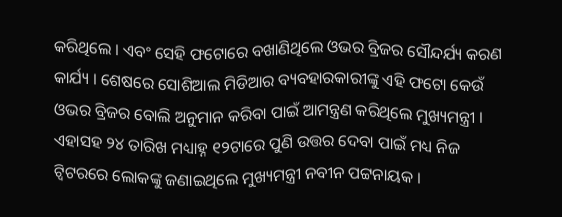କରିଥିଲେ । ଏବଂ ସେହି ଫଟୋରେ ବଖାଣିଥିଲେ ଓଭର ବ୍ରିଜର ସୌନ୍ଦର୍ଯ୍ୟ କରଣ କାର୍ଯ୍ୟ । ଶେଷରେ ସୋଶିଆଲ ମିଡିଆର ବ୍ୟବହାରକାରୀଙ୍କୁ ଏହି ଫଟୋ କେଉଁ ଓଭର ବ୍ରିଜର ବୋଲି ଅନୁମାନ କରିବା ପାଇଁ ଆମନ୍ତ୍ରଣ କରିଥିଲେ ମୁଖ୍ୟମନ୍ତ୍ରୀ । ଏହାସହ ୨୪ ତାରିଖ ମଧ୍ୟାହ୍ନ ୧୨ଟାରେ ପୁଣି ଉତ୍ତର ଦେବା ପାଇଁ ମଧ୍ୟ ନିଜ ଟ୍ୱିଟରରେ ଲୋକଙ୍କୁ ଜଣାଇଥିଲେ ମୁଖ୍ୟମନ୍ତ୍ରୀ ନବୀନ ପଟ୍ଟନାୟକ ।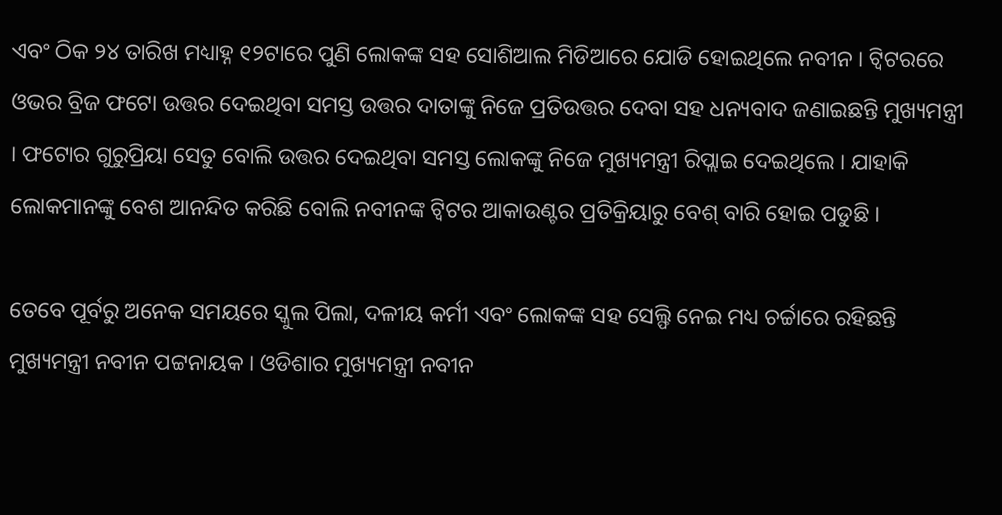ଏବଂ ଠିକ ୨୪ ତାରିଖ ମଧ୍ୟାହ୍ନ ୧୨ଟାରେ ପୁଣି ଲୋକଙ୍କ ସହ ସୋଶିଆଲ ମିଡିଆରେ ଯୋଡି ହୋଇଥିଲେ ନବୀନ । ଟ୍ୱିଟରରେ ଓଭର ବ୍ରିଜ ଫଟୋ ଉତ୍ତର ଦେଇଥିବା ସମସ୍ତ ଉତ୍ତର ଦାତାଙ୍କୁ ନିଜେ ପ୍ରତିଉତ୍ତର ଦେବା ସହ ଧନ୍ୟବାଦ ଜଣାଇଛନ୍ତି ମୁଖ୍ୟମନ୍ତ୍ରୀ । ଫଟୋର ଗୁରୁପ୍ରିୟା ସେତୁ ବୋଲି ଉତ୍ତର ଦେଇଥିବା ସମସ୍ତ ଲୋକଙ୍କୁ ନିଜେ ମୁଖ୍ୟମନ୍ତ୍ରୀ ରିପ୍ଲାଇ ଦେଇଥିଲେ । ଯାହାକି ଲୋକମାନଙ୍କୁ ବେଶ ଆନନ୍ଦିତ କରିଛି ବୋଲି ନବୀନଙ୍କ ଟ୍ୱିଟର ଆକାଉଣ୍ଟର ପ୍ରତିକ୍ରିୟାରୁ ବେଶ୍ ବାରି ହୋଇ ପଡୁଛି ।

ତେବେ ପୂର୍ବରୁ ଅନେକ ସମୟରେ ସ୍କୁଲ ପିଲା, ଦଳୀୟ କର୍ମୀ ଏବଂ ଲୋକଙ୍କ ସହ ସେଲ୍ଫି ନେଇ ମଧ୍ୟ ଚର୍ଚ୍ଚାରେ ରହିଛନ୍ତି ମୁଖ୍ୟମନ୍ତ୍ରୀ ନବୀନ ପଟ୍ଟନାୟକ । ଓଡିଶାର ମୁଖ୍ୟମନ୍ତ୍ରୀ ନବୀନ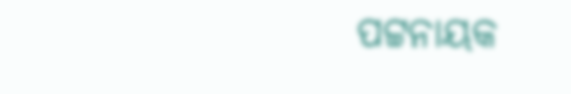ପଟ୍ଟନାୟକ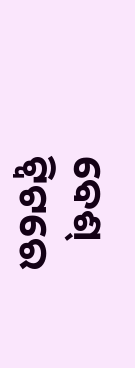ବେଶ୍ ଟ୍ୱିଟରେ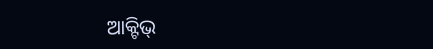ଆକ୍ଟିଭ୍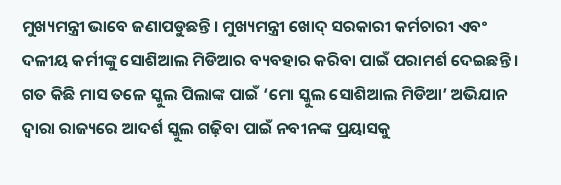ମୁଖ୍ୟମନ୍ତ୍ରୀ ଭାବେ ଜଣାପଡୁଛନ୍ତି । ମୁଖ୍ୟମନ୍ତ୍ରୀ ଖୋଦ୍ ସରକାରୀ କର୍ମଚାରୀ ଏବଂ ଦଳୀୟ କର୍ମୀଙ୍କୁ ସୋଶିଆଲ ମିଡିଆର ବ୍ୟବହାର କରିବା ପାଇଁ ପରାମର୍ଶ ଦେଇଛନ୍ତି । ଗତ କିଛି ମାସ ତଳେ ସ୍କୁଲ ପିଲାଙ୍କ ପାଇଁ ‘ମୋ ସ୍କୁଲ ସୋଶିଆଲ ମିଡିଆ’ ଅଭିଯାନ ଦ୍ୱାରା ରାଜ୍ୟରେ ଆଦର୍ଶ ସ୍କୁଲ ଗଢ଼ିବା ପାଇଁ ନବୀନଙ୍କ ପ୍ରୟାସକୁ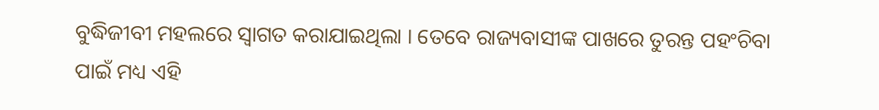ବୁଦ୍ଧିଜୀବୀ ମହଲରେ ସ୍ୱାଗତ କରାଯାଇଥିଲା । ତେବେ ରାଜ୍ୟବାସୀଙ୍କ ପାଖରେ ତୁରନ୍ତ ପହଂଚିବା ପାଇଁ ମଧ୍ୟ ଏହି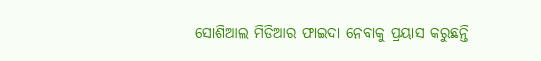ସୋଶିଆଲ ମିଡିଆର ଫାଇଦା ନେବାକୁ ପ୍ରୟାସ କରୁଛନ୍ତି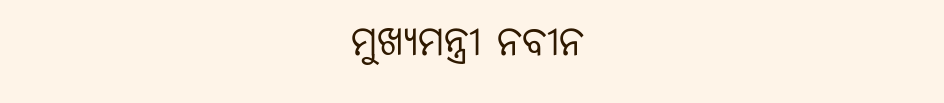ମୁଖ୍ୟମନ୍ତ୍ରୀ ନବୀନ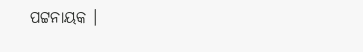ପଟ୍ଟନାୟକ ।